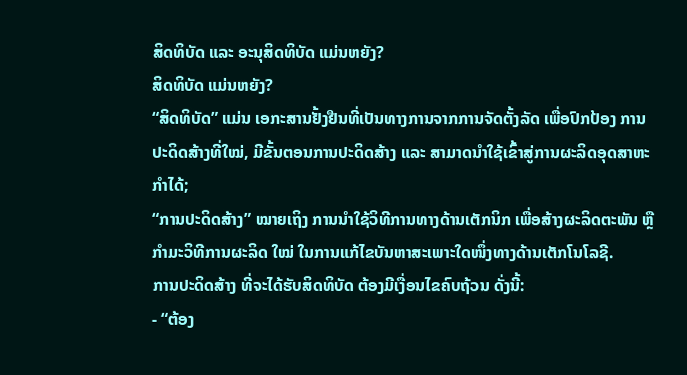ສິດທິບັດ ແລະ ອະນຸສິດທິບັດ ແມ່ນຫຍັງ?
ສິດທິບັດ ແມ່ນຫຍັງ?
“ສິດທິບັດ” ແມ່ນ ເອກະສານຢັ້ງຢືນທີ່ເປັນທາງການຈາກການຈັດຕັ້ງລັດ ເພື່ອປົກປ້ອງ ການປະດິດສ້າງທີ່ໃໝ່, ມີຂັ້ນຕອນການປະດິດສ້າງ ແລະ ສາມາດນຳໃຊ້ເຂົ້າສູ່ການຜະລິດອຸດສາຫະກຳໄດ້;
“ການປະດິດສ້າງ” ໝາຍເຖິງ ການນຳໃຊ້ວິທີການທາງດ້ານເຕັກນິກ ເພື່ອສ້າງຜະລິດຕະພັນ ຫຼື ກຳມະວິທີການຜະລິດ ໃໝ່ ໃນການແກ້ໄຂບັນຫາສະເພາະໃດໜຶ່ງທາງດ້ານເຕັກໂນໂລຊີ.
ການປະດິດສ້າງ ທີ່ຈະໄດ້ຮັບສິດທິບັດ ຕ້ອງມີເງື່ອນໄຂຄົບຖ້ວນ ດັ່ງນີ້:
- “ຕ້ອງ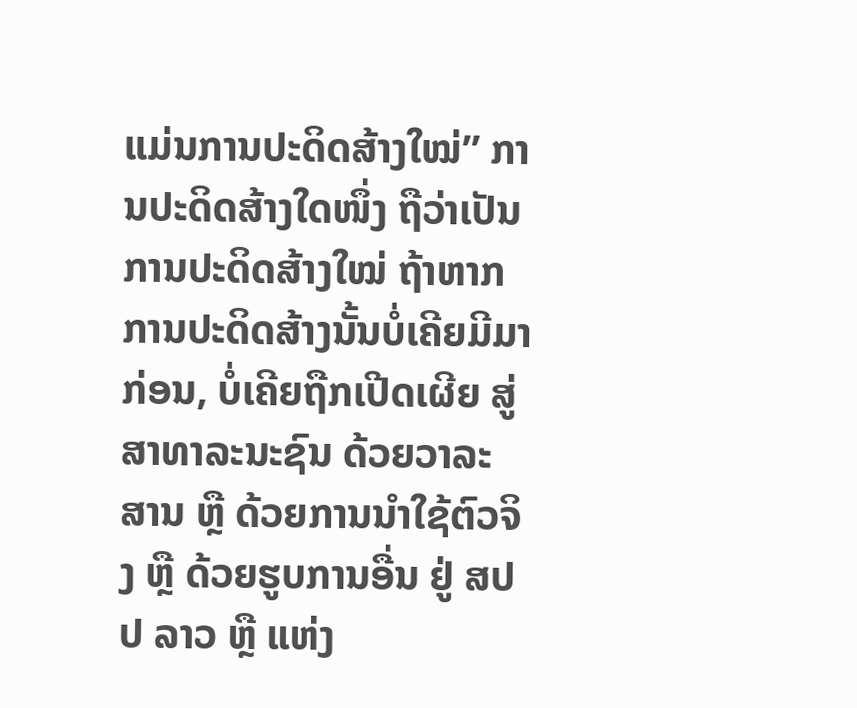ແມ່ນການປະດິດສ້າງໃໝ່” ການປະດິດສ້າງໃດໜຶ່ງ ຖືວ່າເປັນການປະດິດສ້າງໃໝ່ ຖ້າຫາກການປະດິດສ້າງນັ້ນບໍ່ເຄີຍມີມາກ່ອນ, ບໍ່ເຄີຍຖືກເປີດເຜີຍ ສູ່ສາທາລະນະຊົນ ດ້ວຍວາລະສານ ຫຼື ດ້ວຍການນຳໃຊ້ຕົວຈິງ ຫຼື ດ້ວຍຮູບການອື່ນ ຢູ່ ສປປ ລາວ ຫຼື ແຫ່ງ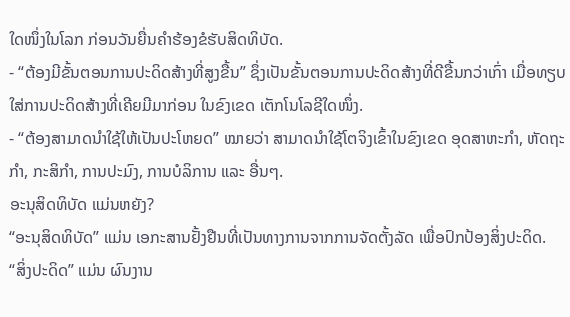ໃດໜຶ່ງໃນໂລກ ກ່ອນວັນຍື່ນຄຳຮ້ອງຂໍຮັບສິດທິບັດ.
- “ຕ້ອງມີຂັ້ນຕອນການປະດິດສ້າງທີ່ສູງຂື້ນ” ຊຶ່ງເປັນຂັ້ນຕອນການປະດິດສ້າງທີ່ດີຂື້ນກວ່າເກົ່າ ເມື່ອທຽບໃສ່ການປະດິດສ້າງທີ່ເຄີຍມີມາກ່ອນ ໃນຂົງເຂດ ເຕັກໂນໂລຊີໃດໜຶ່ງ.
- “ຕ້ອງສາມາດນຳໃຊ້ໃຫ້ເປັນປະໂຫຍດ” ໝາຍວ່າ ສາມາດນໍາໃຊ້ໂຕຈິງເຂົ້າໃນຂົງເຂດ ອຸດສາຫະກຳ, ຫັດຖະກຳ, ກະສິກຳ, ການປະມົງ, ການບໍລິການ ແລະ ອື່ນໆ.
ອະນຸສິດທິບັດ ແມ່ນຫຍັງ?
“ອະນຸສິດທິບັດ” ແມ່ນ ເອກະສານຢັ້ງຢືນທີ່ເປັນທາງການຈາກການຈັດຕັ້ງລັດ ເພື່ອປົກປ້ອງສິ່ງປະດິດ.
“ສິ່ງປະດິດ” ແມ່ນ ຜົນງານ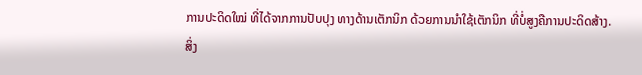ການປະດິດໃໝ່ ທີ່ໄດ້ຈາກການປັບປຸງ ທາງດ້ານເຕັກນິກ ດ້ວຍການນຳໃຊ້ເຕັກນິກ ທີ່ບໍ່ສູງຄືການປະດິດສ້າງ.
ສິ່ງ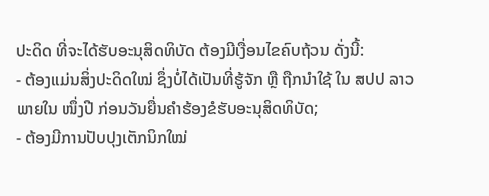ປະດິດ ທີ່ຈະໄດ້ຮັບອະນຸສິດທິບັດ ຕ້ອງມີເງື່ອນໄຂຄົບຖ້ວນ ດັ່ງນີ້:
- ຕ້ອງແມ່ນສິ່ງປະດິດໃໝ່ ຊຶ່ງບໍ່ໄດ້ເປັນທີ່ຮູ້ຈັກ ຫຼື ຖືກນຳໃຊ້ ໃນ ສປປ ລາວ ພາຍໃນ ໜຶ່ງປີ ກ່ອນວັນຍື່ນຄຳຮ້ອງຂໍຮັບອະນຸສິດທິບັດ;
- ຕ້ອງມີການປັບປຸງເຕັກນິກໃໝ່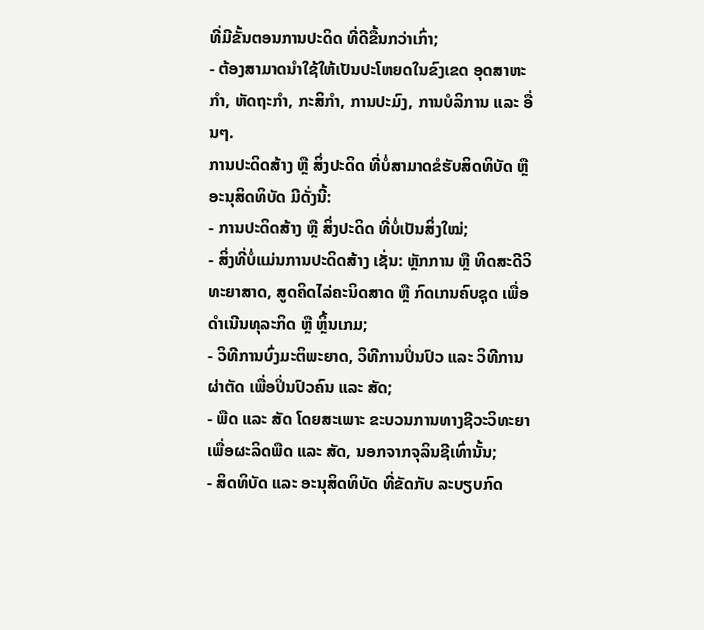ທີ່ມີຂັ້ນຕອນການປະດິດ ທີ່ດີຂື້ນກວ່າເກົ່າ;
- ຕ້ອງສາມາດນຳໃຊ້ໃຫ້ເປັນປະໂຫຍດໃນຂົງເຂດ ອຸດສາຫະກຳ, ຫັດຖະກຳ, ກະສິກຳ, ການປະມົງ, ການບໍລິການ ແລະ ອື່ນໆ.
ການປະດິດສ້າງ ຫຼື ສິ່ງປະດິດ ທີ່ບໍ່ສາມາດຂໍຮັບສິດທິບັດ ຫຼື ອະນຸສິດທິບັດ ມີດັ່ງນີ້:
- ການປະດິດສ້າງ ຫຼື ສິ່ງປະດິດ ທີ່ບໍ່ເປັນສິ່ງໃໝ່;
- ສິ່ງທີ່ບໍ່ແມ່ນການປະດິດສ້າງ ເຊັ່ນ: ຫຼັກການ ຫຼື ທິດສະດີວິທະຍາສາດ, ສູດຄິດໄລ່ຄະນິດສາດ ຫຼື ກົດເກນຄົບຊຸດ ເພື່ອດຳເນີນທຸລະກິດ ຫຼື ຫຼິ້ນເກມ;
- ວິທີການບົ່ງມະຕິພະຍາດ, ວິທີການປິ່ນປົວ ແລະ ວິທີການຜ່າຕັດ ເພື່ອປິ່ນປົວຄົນ ແລະ ສັດ;
- ພືດ ແລະ ສັດ ໂດຍສະເພາະ ຂະບວນການທາງຊີວະວິທະຍາ ເພື່ອຜະລິດພືດ ແລະ ສັດ, ນອກຈາກຈຸລິນຊີເທົ່ານັ້ນ;
- ສິດທິບັດ ແລະ ອະນຸສິດທິບັດ ທີ່ຂັດກັບ ລະບຽບກົດ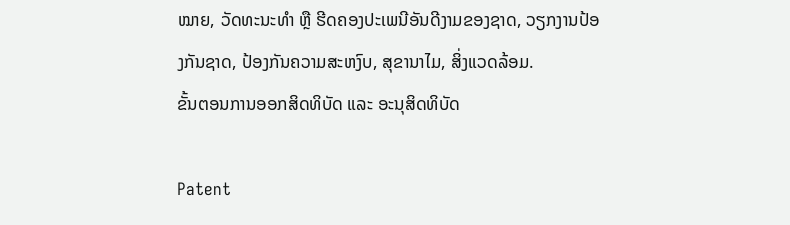ໝາຍ, ວັດທະນະທຳ ຫຼື ຮີດຄອງປະເພນີອັນດີງາມຂອງຊາດ, ວຽກງານປ້ອງກັນຊາດ, ປ້ອງກັນຄວາມສະຫງົບ, ສຸຂານາໄມ, ສິ່ງແວດລ້ອມ.
ຂັ້ນຕອນການອອກສິດທິບັດ ແລະ ອະນຸສິດທິບັດ

Patent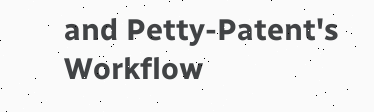and Petty-Patent's Workflow